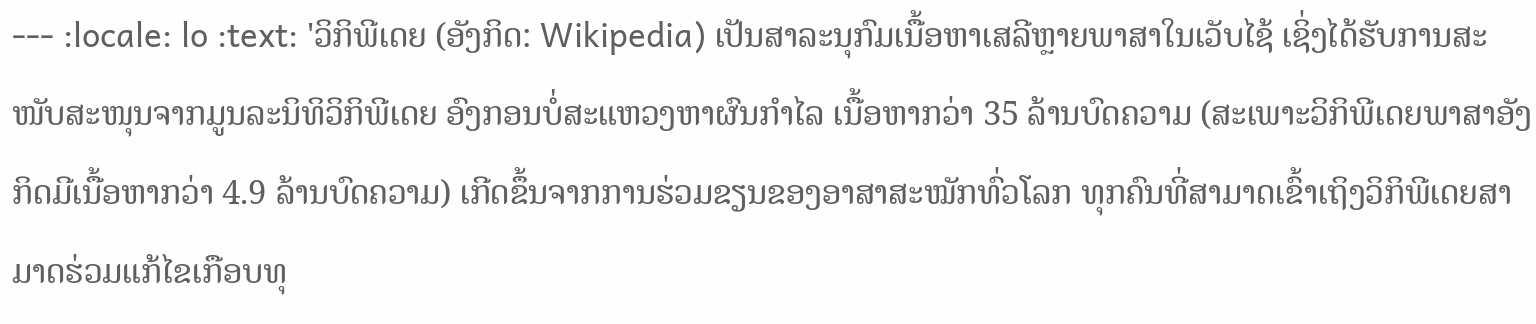--- :locale: lo :text: 'ວິກິພີເດຍ (ອັງກິດ: Wikipedia) ເປັນສາລະນຸກົມເນື້ອຫາເສລີຫຼາຍພາສາໃນເວັບໄຊ້ ເຊິ່ງໄດ້ຮັບການສະໜັບສະໜຸນຈາກມູນລະນິທິວິກິພີເດຍ ອົງກອນບໍ່ສະແຫວງຫາຜົນກຳໄລ ເນື້ອຫາກວ່າ 35 ລ້ານບົດຄວາມ (ສະເພາະວິກິພີເດຍພາສາອັງກິດມີເນື້ອຫາກວ່າ 4.9 ລ້ານບົດຄວາມ) ເກີດຂຶ້ນຈາກການຮ່ວມຂຽນຂອງອາສາສະໝັກທົ່ວໂລກ ທຸກຄົນທີ່ສາມາດເຂົ້າເຖິງວິກິພີເດຍສາມາດຮ່ວມແກ້ໄຂເກືອບທຸ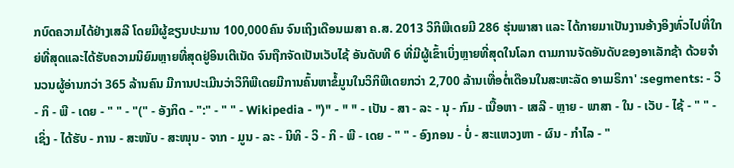ກບົດຄວາມໄດ້ຢ່າງເສລີ ໂດຍມີຜູ້ຂຽນປະມານ 100,000ຄົນ ຈົນເຖິງເດືອນເມສາ ຄ.ສ. 2013 ວິກິພີເດຍມີ 286 ຮຸ່ນພາສາ ແລະ ໄດ້ກາຍມາເປັນງານອ້າງອິງທົ່ວໄປທີ່ໃກຍ່ທີ່ສຸດແລະໄດ້ຮັບຄວາມນິຍົມຫຼາຍທີ່ສຸດຢູ່ອິນເຕີເນັດ ຈົນຖືກຈັດເປັນເວັບໄຊ້ ອັນດັບທີ 6 ທີ່ມີຜູ້ເຂົ້າເບິ່ງຫຼາຍທີ່ສຸດໃນໂລກ ຕາມການຈັດອັນດັບຂອງອາເລັກຊ້າ ດ້ວຍຈຳນວນຜູ້ອ່ານກວ່າ 365 ລ້ານຄົນ ມີການປະເມີນວ່າວິກິພີເດຍມີການຄົ້ນຫາຂໍ້ມູນໃນວິກິພີເດຍກວ່າ 2,700 ລ້ານເທື່ອຕໍ່ເດືອນໃນສະຫະລັດ ອາເມຣິກາ' :segments: - ວິ - ກິ - ພີ - ເດຍ - " " - "(" - ອັງກິດ - ":" - " " - Wikipedia - ")" - " " - ເປັນ - ສາ - ລະ - ນຸ - ກົມ - ເນື້ອຫາ - ເສລີ - ຫຼາຍ - ພາສາ - ໃນ - ເວັບ - ໄຊ້ - " " - ເຊິ່ງ - ໄດ້ຮັບ - ການ - ສະໜັບ - ສະໜຸນ - ຈາກ - ມູນ - ລະ - ນິທິ - ວິ - ກິ - ພີ - ເດຍ - " " - ອົງກອນ - ບໍ່ - ສະແຫວງຫາ - ຜົນ - ກຳໄລ - "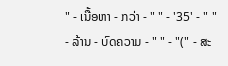" - ເນື້ອຫາ - ກວ່າ - " " - '35' - " " - ລ້ານ - ບົດຄວາມ - " " - "(" - ສະ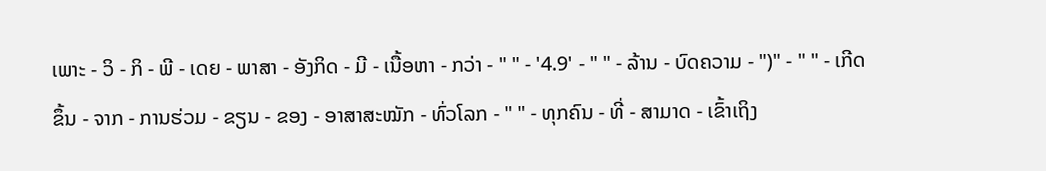ເພາະ - ວິ - ກິ - ພີ - ເດຍ - ພາສາ - ອັງກິດ - ມີ - ເນື້ອຫາ - ກວ່າ - " " - '4.9' - " " - ລ້ານ - ບົດຄວາມ - ")" - " " - ເກີດຂຶ້ນ - ຈາກ - ການຮ່ວມ - ຂຽນ - ຂອງ - ອາສາສະໝັກ - ທົ່ວໂລກ - " " - ທຸກຄົນ - ທີ່ - ສາມາດ - ເຂົ້າເຖິງ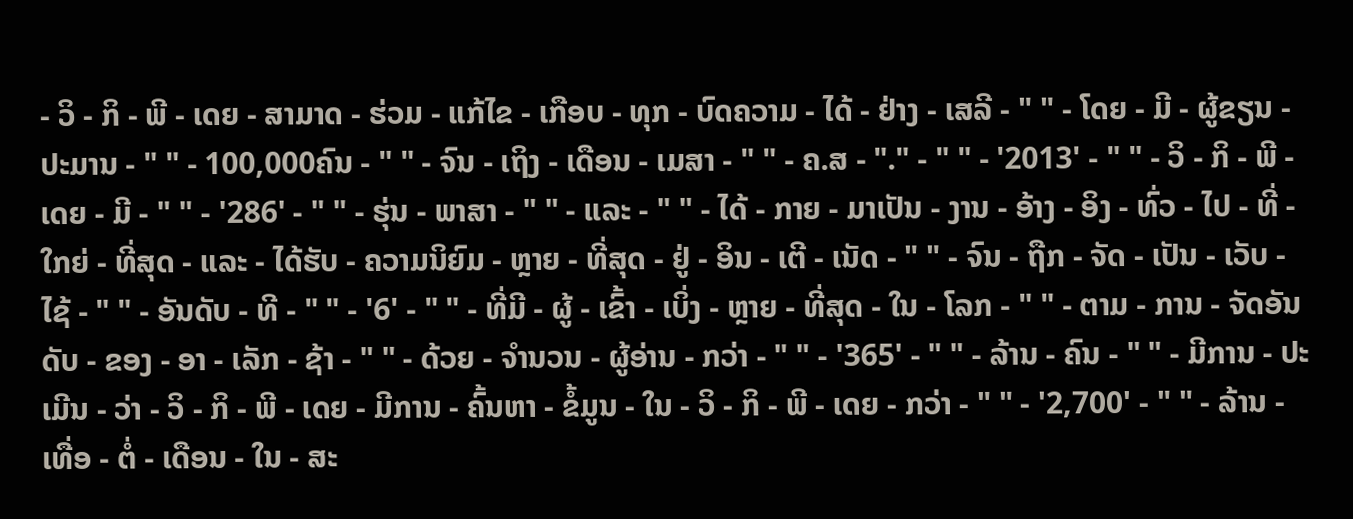- ວິ - ກິ - ພີ - ເດຍ - ສາມາດ - ຮ່ວມ - ແກ້ໄຂ - ເກືອບ - ທຸກ - ບົດຄວາມ - ໄດ້ - ຢ່າງ - ເສລີ - " " - ໂດຍ - ມີ - ຜູ້ຂຽນ - ປະມານ - " " - 100,000ຄົນ - " " - ຈົນ - ເຖິງ - ເດືອນ - ເມສາ - " " - ຄ.ສ - "." - " " - '2013' - " " - ວິ - ກິ - ພີ - ເດຍ - ມີ - " " - '286' - " " - ຮຸ່ນ - ພາສາ - " " - ແລະ - " " - ໄດ້ - ກາຍ - ມາເປັນ - ງານ - ອ້າງ - ອິງ - ທົ່ວ - ໄປ - ທີ່ - ໃກຍ່ - ທີ່ສຸດ - ແລະ - ໄດ້ຮັບ - ຄວາມນິຍົມ - ຫຼາຍ - ທີ່ສຸດ - ຢູ່ - ອິນ - ເຕີ - ເນັດ - " " - ຈົນ - ຖືກ - ຈັດ - ເປັນ - ເວັບ - ໄຊ້ - " " - ອັນດັບ - ທີ - " " - '6' - " " - ທີ່ມີ - ຜູ້ - ເຂົ້າ - ເບິ່ງ - ຫຼາຍ - ທີ່ສຸດ - ໃນ - ໂລກ - " " - ຕາມ - ການ - ຈັດອັນດັບ - ຂອງ - ອາ - ເລັກ - ຊ້າ - " " - ດ້ວຍ - ຈຳນວນ - ຜູ້ອ່ານ - ກວ່າ - " " - '365' - " " - ລ້ານ - ຄົນ - " " - ມີການ - ປະເມີນ - ວ່າ - ວິ - ກິ - ພີ - ເດຍ - ມີການ - ຄົ້ນຫາ - ຂໍ້ມູນ - ໃນ - ວິ - ກິ - ພີ - ເດຍ - ກວ່າ - " " - '2,700' - " " - ລ້ານ - ເທື່ອ - ຕໍ່ - ເດືອນ - ໃນ - ສະ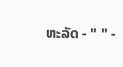ຫະລັດ - " " -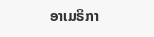ອາເມຣິກາ